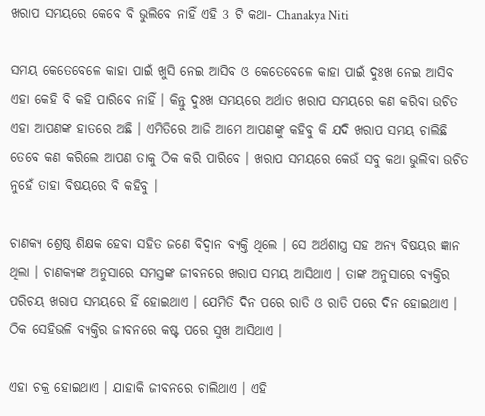ଖରାପ ସମୟରେ କେବେ ବି ଭୁଲିବେ ନାହିଁ ଏହି 3 ଟି କଥା- Chanakya Niti

ସମୟ କେତେବେଳେ କାହା ପାଇଁ ଖୁସି ନେଇ ଆସିବ ଓ କେତେବେଳେ କାହା ପାଇଁ ଦୁଃଖ ନେଇ ଆସିବ ଏହା କେହି ବି କହି ପାରିବେ ନାହିଁ । କିନ୍ତୁ ଦୁଃଖ ସମୟରେ ଅର୍ଥାତ ଖରାପ ସମୟରେ କଣ କରିବା ଉଚିତ ଏହା ଆପଣଙ୍କ ହାତରେ ଅଛି । ଏମିତିରେ ଆଜି ଆମେ ଆପଣଙ୍କୁ କହିବୁ କି ଯଦି ଖରାପ ସମୟ ଚାଲିଛି ତେବେ କଣ କରିଲେ ଆପଣ ତାକୁ ଠିକ କରି ପାରିବେ । ଖରାପ ସମୟରେ କେଉଁ ସବୁ କଥା ଭୁଲିବା ଉଚିତ ନୁହେଁ ତାହା ବିଷୟରେ ବି କହିବୁ ।

ଚାଣକ୍ୟ ଶ୍ରେଷ୍ଠ ଶିକ୍ଷକ ହେବା ସହିତ ଜଣେ ବିଦ୍ଵାନ ବ୍ୟକ୍ତି ଥିଲେ । ସେ ଅର୍ଥଶାସ୍ତ୍ର ସହ ଅନ୍ୟ ବିଷୟର ଜ୍ଞାନ ଥିଲା । ଚାଣକ୍ୟଙ୍କ ଅନୁସାରେ ସମସ୍ତଙ୍କ ଜୀବନରେ ଖରାପ ସମୟ ଆସିଥାଏ । ତାଙ୍କ ଅନୁସାରେ ବ୍ୟକ୍ତିର ପରିଚୟ ଖରାପ ସମୟରେ ହିଁ ହୋଇଥାଏ । ଯେମିତି ଦିନ ପରେ ରାତି ଓ ରାତି ପରେ ଦିନ ହୋଇଥାଏ । ଠିକ ସେହିଭଳି ବ୍ୟକ୍ତିର ଜୀବନରେ କଷ୍ଟ ପରେ ସୁଖ ଆସିଥାଏ ।

ଏହା ଚକ୍ର ହୋଇଥାଏ । ଯାହାକି ଜୀବନରେ ଚାଲିଥାଏ । ଏହି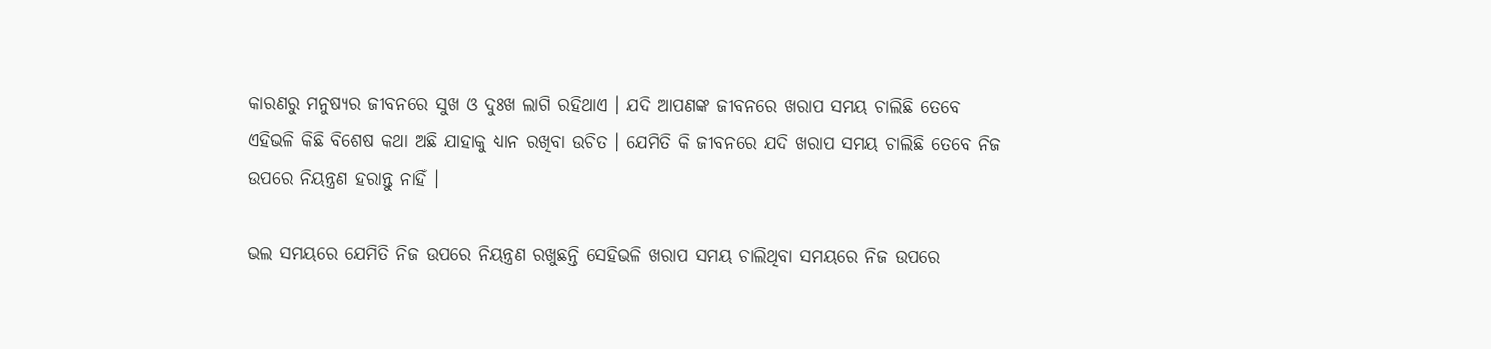କାରଣରୁ ମନୁଷ୍ୟର ଜୀବନରେ ସୁଖ ଓ ଦୁଃଖ ଲାଗି ରହିଥାଏ । ଯଦି ଆପଣଙ୍କ ଜୀବନରେ ଖରାପ ସମୟ ଚାଲିଛି ତେବେ ଏହିଭଳି କିଛି ବିଶେଷ କଥା ଅଛି ଯାହାକୁ ଧ୍ୟାନ ରଖିବା ଉଚିତ । ଯେମିତି କି ଜୀବନରେ ଯଦି ଖରାପ ସମୟ ଚାଲିଛି ତେବେ ନିଜ ଉପରେ ନିୟନ୍ତ୍ରଣ ହରାନ୍ତୁ ନାହିଁ ।

ଭଲ ସମୟରେ ଯେମିତି ନିଜ ଉପରେ ନିୟନ୍ତ୍ରଣ ରଖୁଛନ୍ତି ସେହିଭଳି ଖରାପ ସମୟ ଚାଲିଥିବା ସମୟରେ ନିଜ ଉପରେ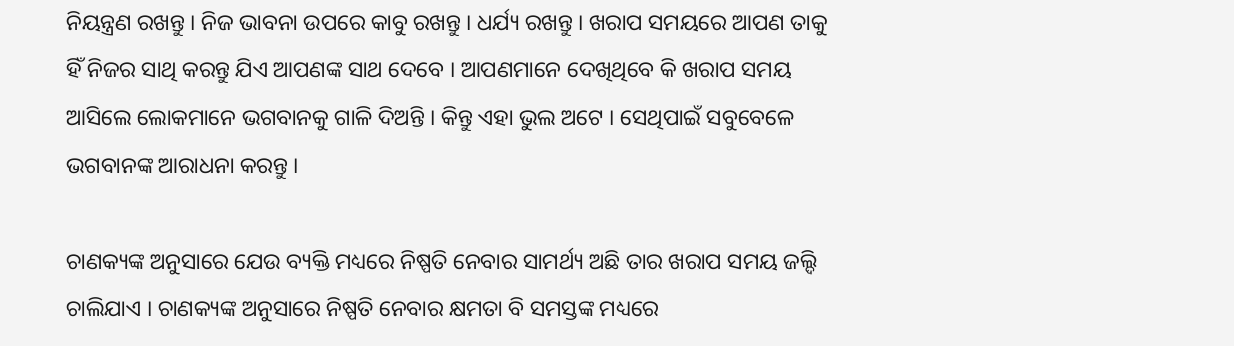ନିୟନ୍ତ୍ରଣ ରଖନ୍ତୁ । ନିଜ ଭାବନା ଉପରେ କାବୁ ରଖନ୍ତୁ । ଧର୍ଯ୍ୟ ରଖନ୍ତୁ । ଖରାପ ସମୟରେ ଆପଣ ତାକୁ ହିଁ ନିଜର ସାଥି କରନ୍ତୁ ଯିଏ ଆପଣଙ୍କ ସାଥ ଦେବେ । ଆପଣମାନେ ଦେଖିଥିବେ କି ଖରାପ ସମୟ ଆସିଲେ ଲୋକମାନେ ଭଗବାନକୁ ଗାଳି ଦିଅନ୍ତି । କିନ୍ତୁ ଏହା ଭୁଲ ଅଟେ । ସେଥିପାଇଁ ସବୁବେଳେ ଭଗବାନଙ୍କ ଆରାଧନା କରନ୍ତୁ ।

ଚାଣକ୍ୟଙ୍କ ଅନୁସାରେ ଯେଉ ବ୍ୟକ୍ତି ମଧ୍ୟରେ ନିଷ୍ପତି ନେବାର ସାମର୍ଥ୍ୟ ଅଛି ତାର ଖରାପ ସମୟ ଜଲ୍ଦି ଚାଲିଯାଏ । ଚାଣକ୍ୟଙ୍କ ଅନୁସାରେ ନିଷ୍ପତି ନେବାର କ୍ଷମତା ବି ସମସ୍ତଙ୍କ ମଧ୍ୟରେ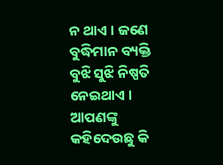ନ ଥାଏ । ଜଣେ ବୁଦ୍ଧିମାନ ବ୍ୟକ୍ତି ବୁଝି ସୁଝି ନିଷ୍ପତି ନେଇଥାଏ । ଆପଣଙ୍କୁ କହିଦେଉଛୁ କି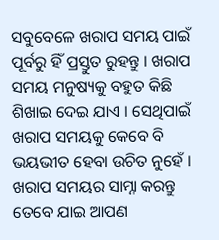ସବୁବେଳେ ଖରାପ ସମୟ ପାଇଁ ପୂର୍ବରୁ ହିଁ ପ୍ରସ୍ତୁତ ରୁହନ୍ତୁ । ଖରାପ ସମୟ ମନୁଷ୍ୟକୁ ବହୁତ କିଛି ଶିଖାଇ ଦେଇ ଯାଏ । ସେଥିପାଇଁ ଖରାପ ସମୟକୁ କେବେ ବି ଭୟଭୀତ ହେବା ଉଚିତ ନୁହେଁ । ଖରାପ ସମୟର ସାମ୍ନା କରନ୍ତୁ ତେବେ ଯାଇ ଆପଣ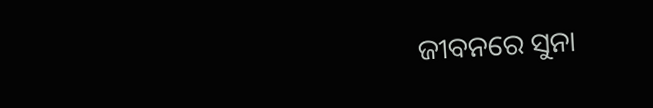ଜୀବନରେ ସୁନା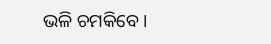ଭଳି ଚମକିବେ ।